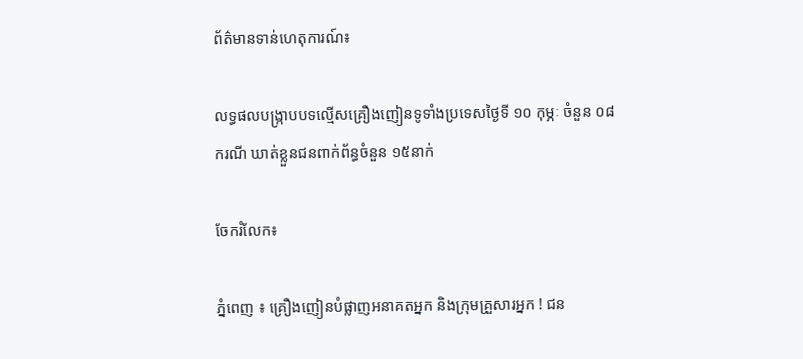ព័ត៌មានទាន់ហេតុការណ៍៖

លទ្ធផលបង្ក្រាបបទល្មើសគ្រឿងញៀនទូទាំងប្រទេសថ្ងៃទី ១០ កុម្ភៈ ចំនួន ០៨ករណី ឃាត់ខ្លួនជនពាក់ព័ន្ធចំនួន ១៥នាក់

ចែករំលែក៖

ភ្នំពេញ ៖ គ្រឿងញៀនបំផ្លាញអនាគតអ្នក និងក្រុមគ្រួសារអ្នក ! ជន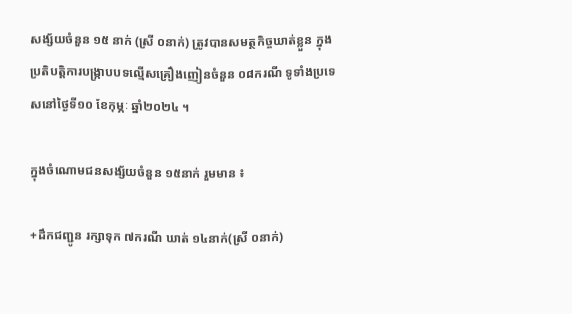សង្ស័យចំនួន ១៥ នាក់ (ស្រី ០នាក់) ត្រូវបានសមត្ថកិច្ចឃាត់ខ្លួន ក្នុងប្រតិបត្តិការបង្ក្រាបបទល្មើសគ្រឿងញៀនចំនួន ០៨ករណី ទូទាំងប្រទេសនៅថ្ងៃទី១០ ខែកុម្ភៈ ឆ្នាំ២០២៤ ។

ក្នុងចំណោមជនសង្ស័យចំនួន ១៥នាក់ រួមមាន ៖

+ដឹកជញ្ជូន រក្សាទុក ៧ករណី ឃាត់ ១៤នាក់(ស្រី ០នាក់)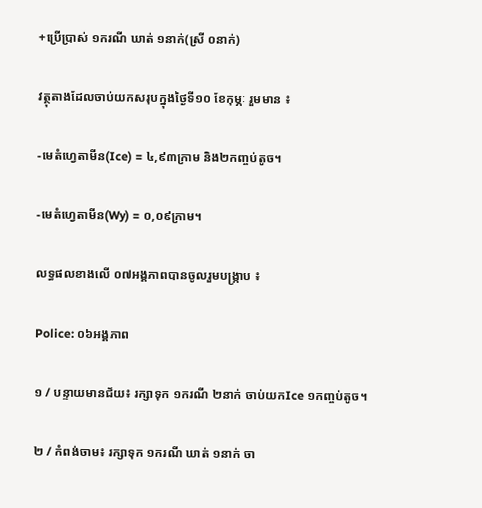+ប្រើប្រាស់ ១ករណី ឃាត់ ១នាក់(ស្រី ០នាក់)

វត្ថុតាងដែលចាប់យកសរុបក្នុងថ្ងៃទី១០ ខែកុម្ភៈ រួមមាន ៖

-មេតំហ្វេតាមីន(Ice) = ៤,៩៣ក្រាម និង២កញ្ចប់តូច។

-មេតំហ្វេតាមីន(Wy) = ០,០៩ក្រាម។

លទ្ធផលខាងលើ ០៧អង្គភាពបានចូលរួមបង្ក្រាប ៖

Police: ០៦អង្គភាព

១ / បន្ទាយមានជ័យ៖ រក្សាទុក ១ករណី ២នាក់ ចាប់យកIce ១កញ្ចប់តូច។

២ / កំពង់ចាម៖ រក្សាទុក ១ករណី ឃាត់ ១នាក់ ចា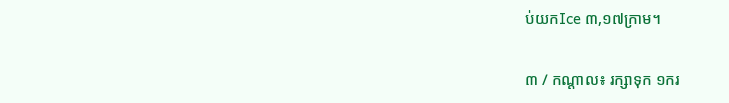ប់យកIce ៣,១៧ក្រាម។

៣ / កណ្តាល៖ រក្សាទុក ១ករ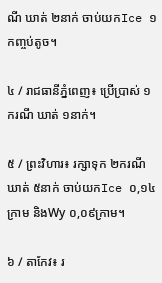ណី ឃាត់ ២នាក់ ចាប់យកIce ១កញ្ចប់តូច។

៤ / រាជធានីភ្នំពេញ៖ ប្រើប្រាស់ ១ករណី ឃាត់ ១នាក់។

៥ / ព្រះវិហារ៖ រក្សាទុក ២ករណី ឃាត់ ៥នាក់ ចាប់យកIce ០,១៤ក្រាម និងWy ០,០៩ក្រាម។

៦ / តាកែវ៖ រ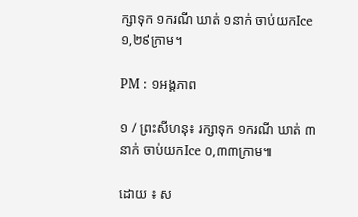ក្សាទុក ១ករណី ឃាត់ ១នាក់ ចាប់យកIce ១,២៩ក្រាម។

PM : ១អង្គភាព

១ / ព្រះសីហនុ៖ រក្សាទុក ១ករណី ឃាត់ ៣នាក់ ចាប់យកIce ០,៣៣ក្រាម៕

ដោយ ៖ ស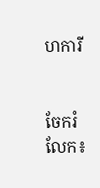ហការី


ចែករំលែក៖